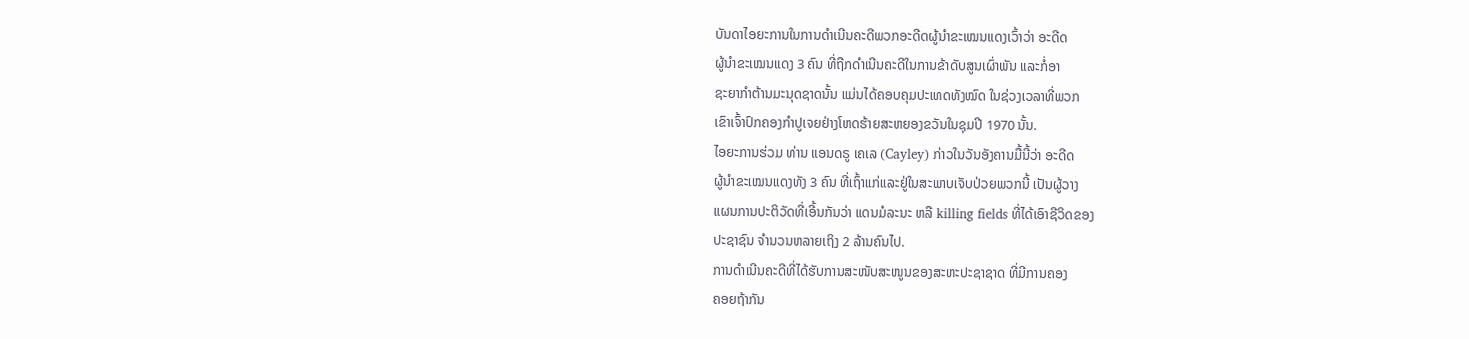ບັນດາໄອຍະການໃນການດໍາເນີນຄະດີພວກອະດີດຜູ້ນໍາຂະເໝນແດງເວົ້າວ່າ ອະດີດ
ຜູ້ນໍາຂະເໝນແດງ 3 ຄົນ ທີ່ຖືກດໍາເນີນຄະດີໃນການຂ້າດັບສູນເຜົ່າພັນ ແລະກໍ່ອາ
ຊະຍາກໍາຕ້ານມະນຸດຊາດນັ້ນ ແມ່ນໄດ້ຄອບຄຸມປະເທດທັງໝົດ ໃນຊ່ວງເວລາທີ່ພວກ
ເຂົາເຈົ້າປົກຄອງກຳປູເຈຍຢ່າງໂຫດຮ້າຍສະຫຍອງຂວັນໃນຊຸມປີ 1970 ນັ້ນ.
ໄອຍະການຮ່ວມ ທ່ານ ແອນດຣູ ເຄເລ (Cayley) ກ່າວໃນວັນອັງຄານມື້ນີ້ວ່າ ອະດີດ
ຜູ້ນໍາຂະເໝນແດງທັງ 3 ຄົນ ທີ່ເຖົ້າແກ່ແລະຢູ່ໃນສະພາບເຈັບປ່ວຍພວກນີ້ ເປັນຜູ້ວາງ
ແຜນການປະຕິວັດທີ່ເອີ້ນກັນວ່າ ແດນມໍລະນະ ຫລື killing fields ທີ່ໄດ້ເອົາຊີວິດຂອງ
ປະຊາຊົນ ຈໍານວນຫລາຍເຖິງ 2 ລ້ານຄົນໄປ.
ການດໍາເນີນຄະດີທີ່ໄດ້ຮັບການສະໜັບສະໜູນຂອງສະຫະປະຊາຊາດ ທີ່ມີການຄອງ
ຄອຍຖ້າກັນ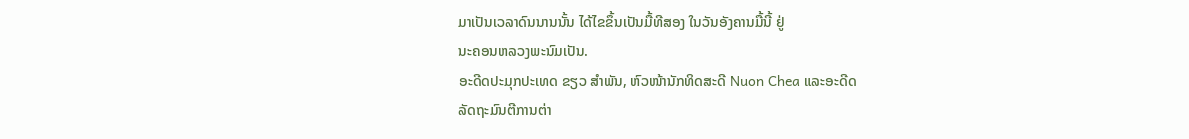ມາເປັນເວລາດົນນານນັ້ນ ໄດ້ໄຂຂຶ້ນເປັນມື້ທີສອງ ໃນວັນອັງຄານມື້ນີ້ ຢູ່
ນະຄອນຫລວງພະນົມເປັນ.
ອະດີດປະມຸກປະເທດ ຂຽວ ສໍາພັນ, ຫົວໜ້ານັກທິດສະດີ Nuon Chea ແລະອະດີດ
ລັດຖະມົນຕີການຕ່າ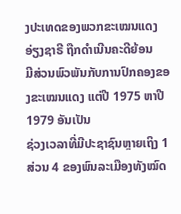ງປະເທດຂອງພວກຂະເໝນແດງ ອ່ຽງຊາຣີ ຖືກດໍາເນີນຄະດີຍ້ອນ
ມີສ່ວນພົວພັນກັບການປົກຄອງຂອງຂະເໝນແດງ ແຕ່ປີ 1975 ຫາປີ 1979 ອັນເປັນ
ຊ່ວງເວລາທີ່ມີປະຊາຊົນຫຼາຍເຖິງ 1 ສ່ວນ 4 ຂອງພົນລະເມືອງທັງໝົດ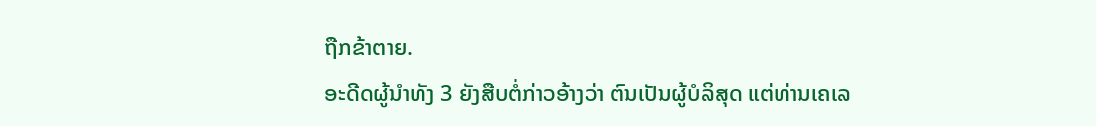ຖືກຂ້າຕາຍ.
ອະດີດຜູ້ນໍາທັງ 3 ຍັງສືບຕໍ່ກ່າວອ້າງວ່າ ຕົນເປັນຜູ້ບໍລິສຸດ ແຕ່ທ່ານເຄເລ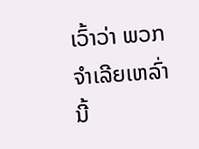ເວົ້າວ່າ ພວກ
ຈໍາເລີຍເຫລົ່ານີ້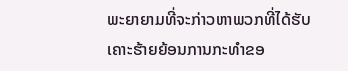ພະຍາຍາມທີ່ຈະກ່າວຫາພວກທີ່ໄດ້ຮັບເຄາະຮ້າຍຍ້ອນການກະທໍາຂອ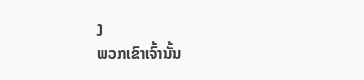ງ
ພວກເຂົາເຈົ້ານັ້ນ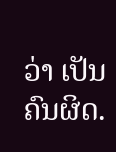ວ່າ ເປັນຄົນຜິດ.